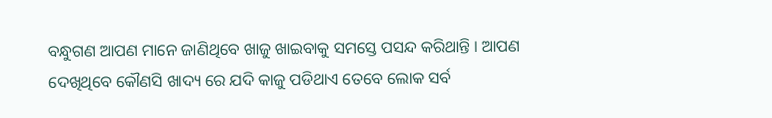ବନ୍ଧୁଗଣ ଆପଣ ମାନେ ଜାଣିଥିବେ ଖାଜୁ ଖାଇବାକୁ ସମସ୍ତେ ପସନ୍ଦ କରିଥାନ୍ତି । ଆପଣ ଦେଖିଥିବେ କୌଣସି ଖାଦ୍ୟ ରେ ଯଦି କାଜୁ ପଡିଥାଏ ତେବେ ଲୋକ ସର୍ବ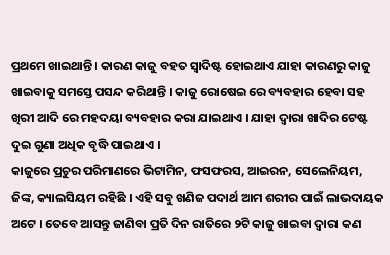ପ୍ରଥମେ ଖାଇଥାନ୍ତି । କାରଣ କାଜୁ ବହତ ସ୍ଵାଦିଷ୍ଟ ହୋଇଥାଏ ଯାହା କାରଣରୁ କାଜୁ ଖାଇବାକୁ ସମସ୍ତେ ପସନ୍ଦ କରିଥାନ୍ତି । କାଜୁ ରୋଷେଇ ରେ ବ୍ୟବହାର ହେବା ସହ ଖିରୀ ଆଦି ରେ ମହଦୟା ବ୍ୟବହାର କରା ଯାଇଥାଏ । ଯାହା ଦ୍ଵାରା ଖାଦିର ଟେଷ୍ଟ ଦୁଇ ଗୁଣା ଅଧିକ ବୃଦ୍ଧି ପାଇଥାଏ ।
କାଜୁରେ ପ୍ରଚୁର ପରିମାଣରେ ଭିଟାମିନ, ଫସଫରସ, ଆଇରନ, ସେଲେନିୟମ, ଜିଙ୍କ, କ୍ୟାଲସିୟମ ରହିଛି । ଏହି ସବୁ ଖଣିଜ ପଦାର୍ଥ ଆମ ଶରୀର ପାଇଁ ଲାଭଦାୟକ ଅଟେ । ତେବେ ଆସନ୍ତୁ ଜାଣିବା ପ୍ରତି ଦିନ ରାତିରେ ୨ଟି କାଜୁ ଖାଇବା ଦ୍ଵାରା କଣ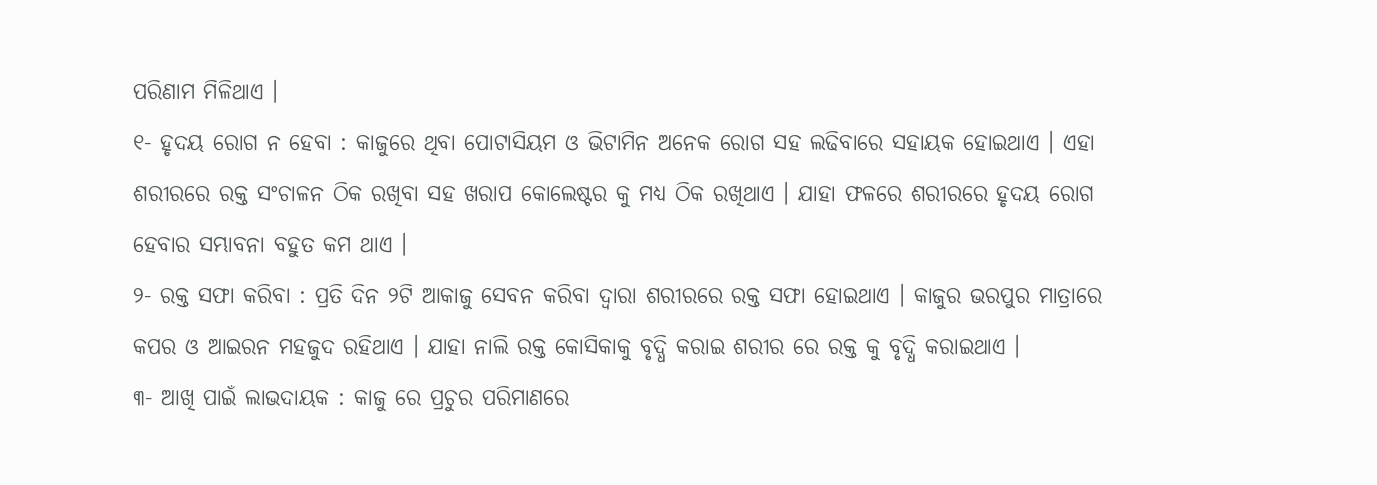ପରିଣାମ ମିଳିଥାଏ ।
୧- ହୃଦୟ ରୋଗ ନ ହେବା : କାଜୁରେ ଥିବା ପୋଟାସିୟମ ଓ ଭିଟାମିନ ଅନେକ ରୋଗ ସହ ଲଢିବାରେ ସହାୟକ ହୋଇଥାଏ । ଏହା ଶରୀରରେ ରକ୍ତ ସଂଚାଳନ ଠିକ ରଖିବା ସହ ଖରାପ କୋଲେଷ୍ଟର କୁ ମଧ୍ୟ ଠିକ ରଖିଥାଏ । ଯାହା ଫଳରେ ଶରୀରରେ ହୃଦୟ ରୋଗ ହେବାର ସମ୍ଭାବନା ବହୁତ କମ ଥାଏ ।
୨- ରକ୍ତ ସଫା କରିବା : ପ୍ରତି ଦିନ ୨ଟି ଆକାଜୁ ସେବନ କରିବା ଦ୍ଵାରା ଶରୀରରେ ରକ୍ତ ସଫା ହୋଇଥାଏ । କାଜୁର ଭରପୁର ମାତ୍ରାରେ କପର ଓ ଆଇରନ ମହଜୁଦ ରହିଥାଏ । ଯାହା ନାଲି ରକ୍ତ କୋସିକାକୁ ବୃଦ୍ଧି କରାଇ ଶରୀର ରେ ରକ୍ତ କୁ ବୃଦ୍ଧି କରାଇଥାଏ ।
୩- ଆଖି ପାଇଁ ଲାଭଦାୟକ : କାଜୁ ରେ ପ୍ରଚୁର ପରିମାଣରେ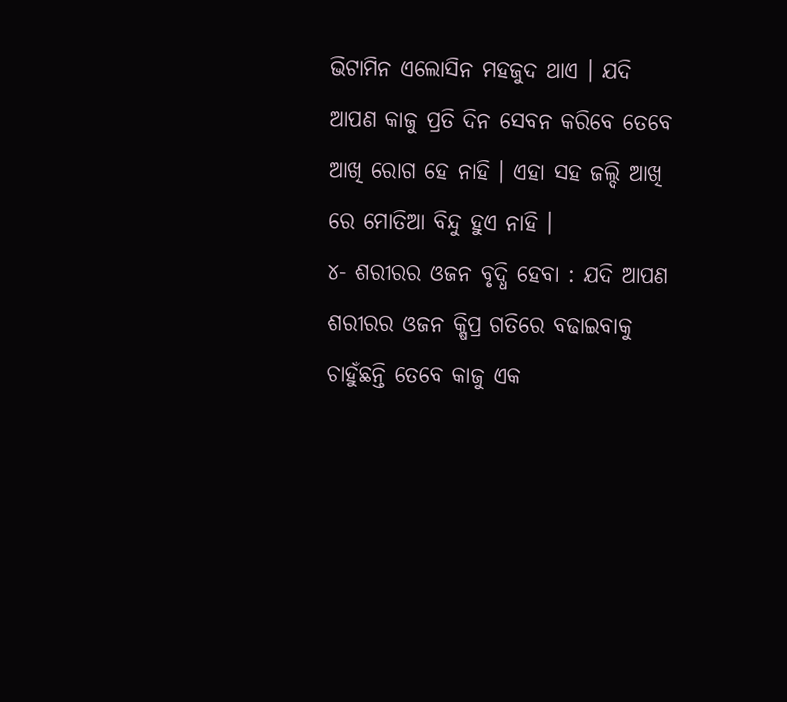ଭିଟାମିନ ଏଲୋସିନ ମହଜୁଦ ଥାଏ । ଯଦି ଆପଣ କାଜୁ ପ୍ରତି ଦିନ ସେବନ କରିବେ ତେବେ ଆଖି ରୋଗ ହେ ନାହି । ଏହା ସହ ଜଲ୍ଦି ଆଖି ରେ ମୋତିଆ ବିନ୍ଦୁ ହୁଏ ନାହି ।
୪- ଶରୀରର ଓଜନ ବୃଦ୍ଧି ହେବା : ଯଦି ଆପଣ ଶରୀରର ଓଜନ କ୍ଷିପ୍ର ଗତିରେ ବଢାଇବାକୁ ଚାହୁଁଛନ୍ତି ତେବେ କାଜୁ ଏକ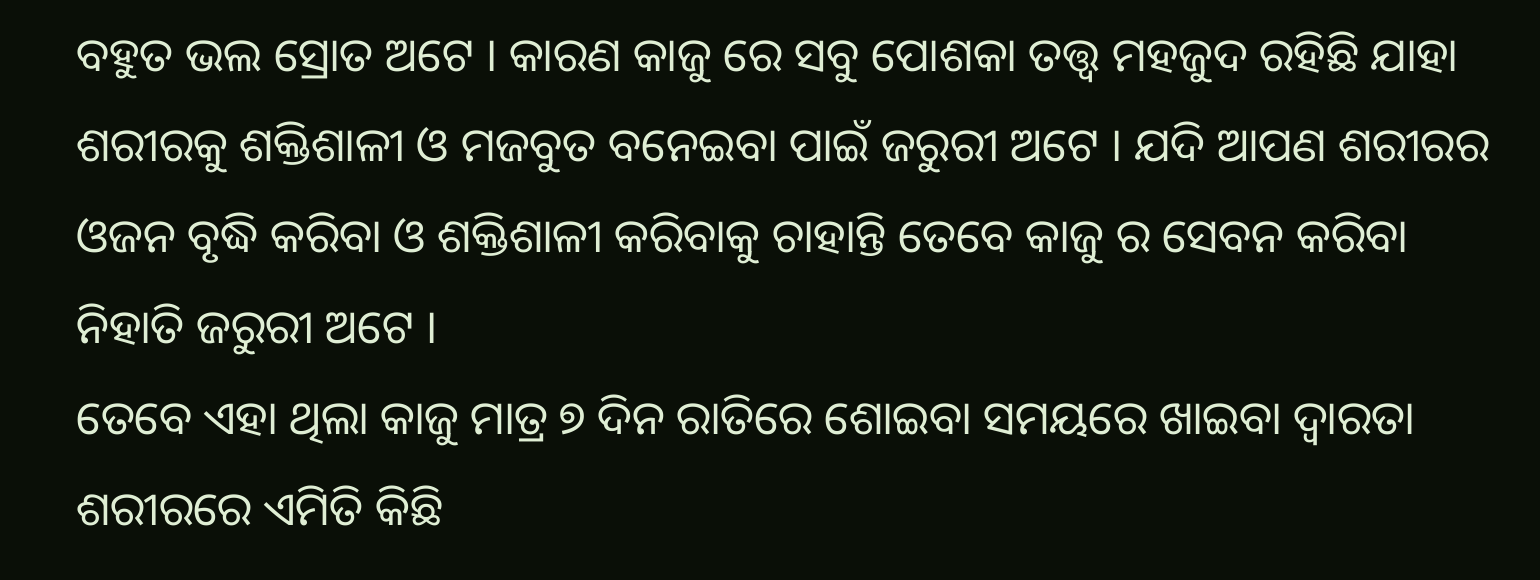ବହୁତ ଭଲ ସ୍ରୋତ ଅଟେ । କାରଣ କାଜୁ ରେ ସବୁ ପୋଶକା ତତ୍ତ୍ଵ ମହଜୁଦ ରହିଛି ଯାହା ଶରୀରକୁ ଶକ୍ତିଶାଳୀ ଓ ମଜବୁତ ବନେଇବା ପାଇଁ ଜରୁରୀ ଅଟେ । ଯଦି ଆପଣ ଶରୀରର ଓଜନ ବୃଦ୍ଧି କରିବା ଓ ଶକ୍ତିଶାଳୀ କରିବାକୁ ଚାହାନ୍ତି ତେବେ କାଜୁ ର ସେବନ କରିବା ନିହାତି ଜରୁରୀ ଅଟେ ।
ତେବେ ଏହା ଥିଲା କାଜୁ ମାତ୍ର ୭ ଦିନ ରାତିରେ ଶୋଇବା ସମୟରେ ଖାଇବା ଦ୍ଵାରତା ଶରୀରରେ ଏମିତି କିଛି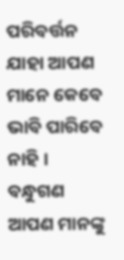ପରିବର୍ତ୍ତନ ଯାହା ଆପଣ ମାନେ କେବେ ଭାବି ପାରିବେ ନାହି । ବନ୍ଧୁଗଣ ଆପଣ ମାନଙ୍କୁ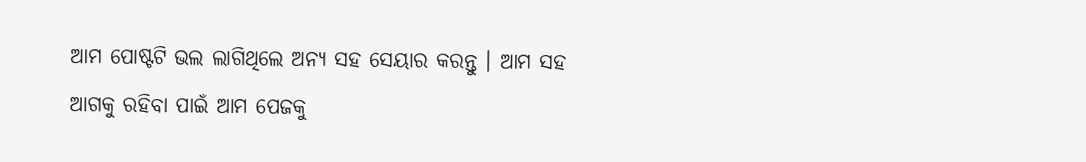ଆମ ପୋଷ୍ଟଟି ଭଲ ଲାଗିଥିଲେ ଅନ୍ୟ ସହ ସେୟାର କରନ୍ତୁ । ଆମ ସହ ଆଗକୁ ରହିବା ପାଇଁ ଆମ ପେଜକୁ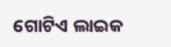ଗୋଟିଏ ଲାଇକ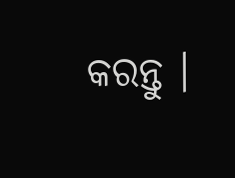କରନ୍ତୁ ।